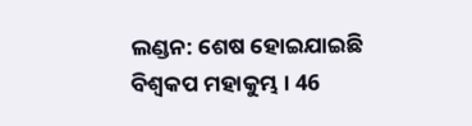ଲଣ୍ଡନ: ଶେଷ ହୋଇଯାଇଛି ବିଶ୍ବକପ ମହାକୁମ୍ଭ । 46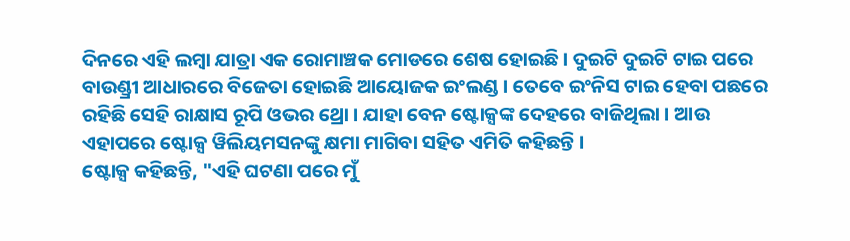ଦିନରେ ଏହି ଲମ୍ବା ଯାତ୍ରା ଏକ ରୋମାଞ୍ଚକ ମୋଡରେ ଶେଷ ହୋଇଛି । ଦୁଇଟି ଦୁଇଟି ଟାଇ ପରେ ବାଉଣ୍ଡ୍ରୀ ଆଧାରରେ ବିଜେତା ହୋଇଛି ଆୟୋଜକ ଇଂଲଣ୍ଡ । ତେବେ ଇଂନିସ ଟାଇ ହେବା ପଛରେ ରହିଛି ସେହି ରାକ୍ଷାସ ରୂପି ଓଭର ଥ୍ରୋ । ଯାହା ବେନ ଷ୍ଟୋକ୍ସଙ୍କ ଦେହରେ ବାଜିଥିଲା । ଆଉ ଏହାପରେ ଷ୍ଟୋକ୍ସ ୱିଲିୟମସନଙ୍କୁ କ୍ଷମା ମାଗିବା ସହିତ ଏମିତି କହିଛନ୍ତି ।
ଷ୍ଟୋକ୍ସ କହିଛନ୍ତି, "ଏହି ଘଟଣା ପରେ ମୁଁ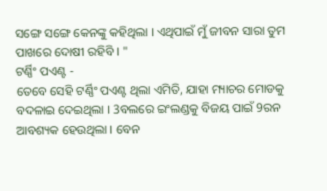ସଙ୍ଗେ ସଙ୍ଗେ କେନଙ୍କୁ କହିଥିଲା । ଏଥିପାଇଁ ମୁଁ ଜୀବନ ସାରା ତୁମ ପାଖରେ ଦୋଷୀ ରହିବି । "
ଟର୍ଣ୍ଣିଂ ପଏଣ୍ଟ -
ତେବେ ସେହି ଟର୍ଣ୍ଣିଂ ପଏଣ୍ଟ ଥିଲା ଏମିତି, ଯାହା ମ୍ୟାଚର ମୋଡକୁ ବଦଳାଇ ଦେଇଥିଲା । 3ବଲରେ ଇଂଲଣ୍ଡକୁ ବିଜୟ ପାଇଁ 9ରନ ଆବଶ୍ୟକ ହେଉଥିଲା । ବେନ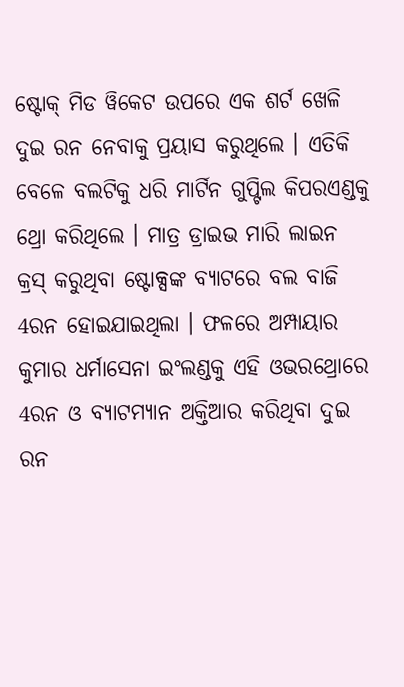ଷ୍ଟୋକ୍ ମିଡ ୱିକେଟ ଉପରେ ଏକ ଶର୍ଟ ଖେଳି ଦୁଇ ରନ ନେବାକୁ ପ୍ରୟାସ କରୁଥିଲେ । ଏତିକି ବେଳେ ବଲଟିକୁ ଧରି ମାର୍ଟିନ ଗୁପ୍ଟିଲ କିପରଏଣ୍ଡକୁ ଥ୍ରୋ କରିଥିଲେ । ମାତ୍ର ଡ୍ରାଇଭ ମାରି ଲାଇନ କ୍ରସ୍ କରୁଥିବା ଷ୍ଟୋକ୍ସଙ୍କ ବ୍ୟାଟରେ ବଲ ବାଜି 4ରନ ହୋଇଯାଇଥିଲା । ଫଳରେ ଅମ୍ପାୟାର କୁମାର ଧର୍ମାସେନା ଇଂଲଣ୍ଡକୁ ଏହି ଓଭରଥ୍ରୋରେ 4ରନ ଓ ବ୍ୟାଟମ୍ୟାନ ଅକ୍ତିଆର କରିଥିବା ଦୁଇ ରନ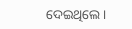ଦେଇଥିଲେ ।